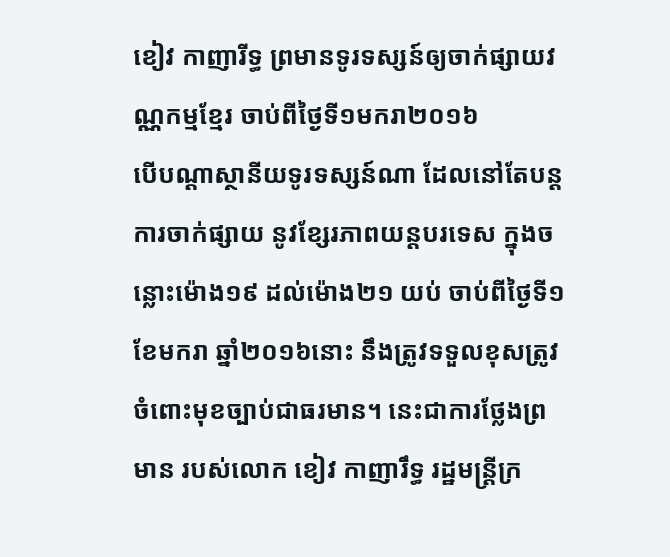ខៀវ កាញារីទ្ធ ព្រមានទូរទស្សន៍ឲ្យចាក់ផ្សាយវណ្ណកម្មខ្មែរ ចាប់ពីថ្ងៃទី១មករា២០១៦
បើបណ្តាស្ថានីយទូរទស្សន៍ណា ដែលនៅតែបន្តការចាក់ផ្សាយ នូវខ្សែរភាពយន្តបរទេស ក្នុងចន្លោះម៉ោង១៩ ដល់ម៉ោង២១ យប់ ចាប់ពីថ្ងៃទី១ ខែមករា ឆ្នាំ២០១៦នោះ នឹងត្រូវទទួលខុសត្រូវ ចំពោះមុខច្បាប់ជាធរមាន។ នេះជាការថ្លែងព្រមាន របស់លោក ខៀវ កាញារឹទ្ធ រដ្ឋមន្ត្រីក្រ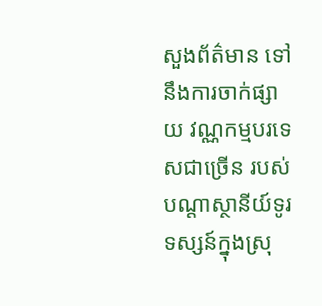សួងព័ត៌មាន ទៅនឹងការចាក់ផ្សាយ វណ្ណកម្មបរទេសជាច្រើន របស់បណ្ដាស្ថានីយ៍ទូរទស្សន៍ក្នុងស្រុ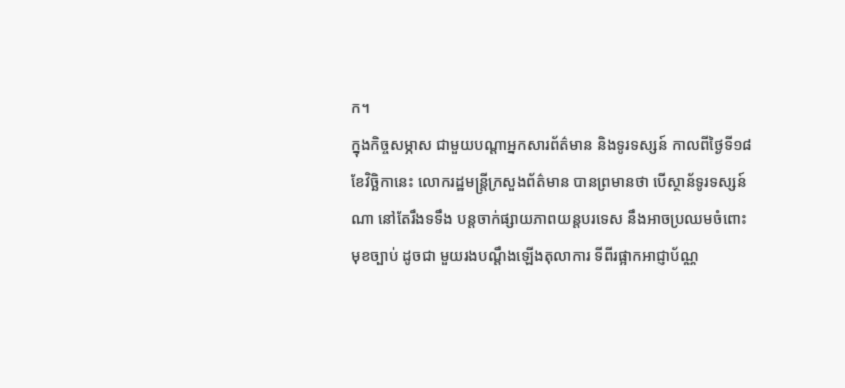ក។
ក្នុងកិច្ចសម្ភាស ជាមួយបណ្តាអ្នកសារព័ត៌មាន និងទូរទស្សន៍ កាលពីថ្ងៃទី១៨ ខែវិច្ឆិកានេះ លោករដ្ឋមន្រ្តីក្រសួងព័ត៌មាន បានព្រមានថា បើស្ថាន័ទូរទស្សន៍ណា នៅតែរឹងទទឹង បន្តចាក់ផ្សាយភាពយន្តបរទេស នឹងអាចប្រឈមចំពោះមុខច្បាប់ ដូចជា មួយរងបណ្តឹងឡើងតុលាការ ទីពីរផ្អាកអាជ្ញាប័ណ្ណ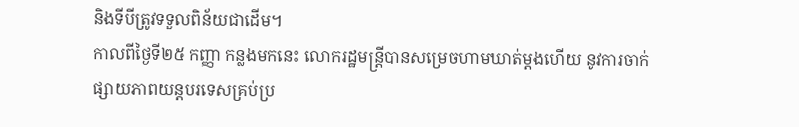និងទីបីត្រូវទទួលពិន័យជាដើម។
កាលពីថ្ងៃទី២៥ កញ្ញា កន្លងមកនេះ លោករដ្ឋមន្រ្តីបានសម្រេចហាមឃាត់ម្ដងហើយ នូវការចាក់ផ្សាយភាពយន្តបរទេសគ្រប់ប្រ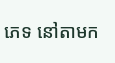ភេទ នៅតាមក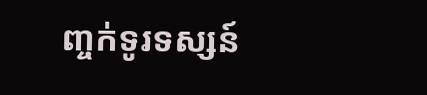ញ្ចក់ទូរទស្សន៍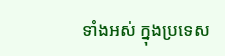ទាំងអស់ ក្នុងប្រទេស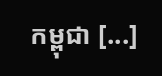កម្ពុជា [...]